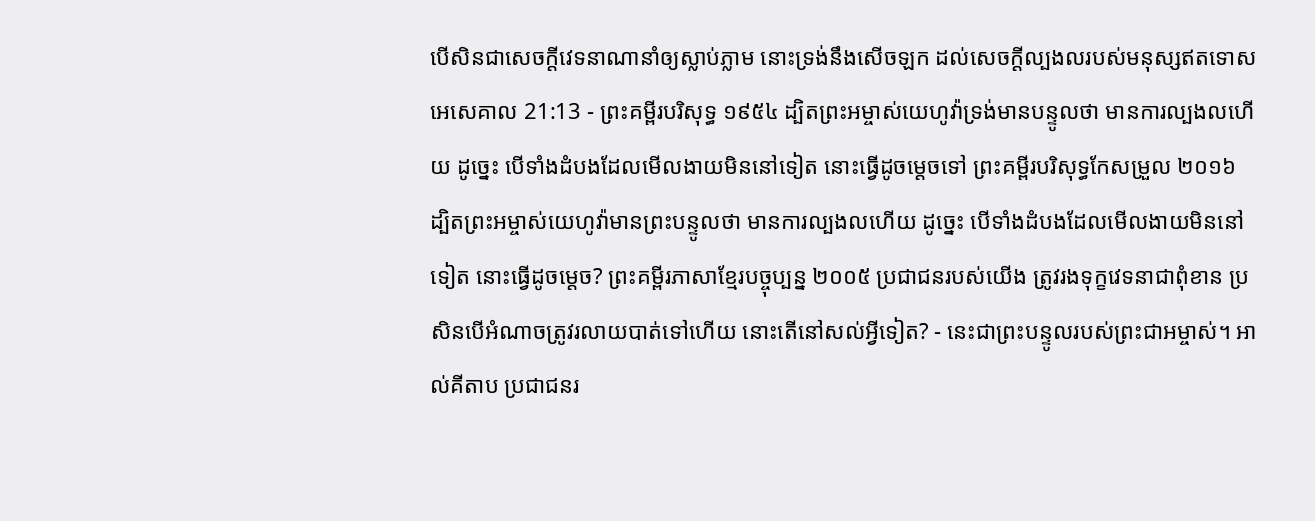បើសិនជាសេចក្ដីវេទនាណានាំឲ្យស្លាប់ភ្លាម នោះទ្រង់នឹងសើចឡក ដល់សេចក្ដីល្បងលរបស់មនុស្សឥតទោស
អេសេគាល 21:13 - ព្រះគម្ពីរបរិសុទ្ធ ១៩៥៤ ដ្បិតព្រះអម្ចាស់យេហូវ៉ាទ្រង់មានបន្ទូលថា មានការល្បងលហើយ ដូច្នេះ បើទាំងដំបងដែលមើលងាយមិននៅទៀត នោះធ្វើដូចម្តេចទៅ ព្រះគម្ពីរបរិសុទ្ធកែសម្រួល ២០១៦ ដ្បិតព្រះអម្ចាស់យេហូវ៉ាមានព្រះបន្ទូលថា មានការល្បងលហើយ ដូច្នេះ បើទាំងដំបងដែលមើលងាយមិននៅទៀត នោះធ្វើដូចម្តេច? ព្រះគម្ពីរភាសាខ្មែរបច្ចុប្បន្ន ២០០៥ ប្រជាជនរបស់យើង ត្រូវរងទុក្ខវេទនាជាពុំខាន ប្រសិនបើអំណាចត្រូវរលាយបាត់ទៅហើយ នោះតើនៅសល់អ្វីទៀត? - នេះជាព្រះបន្ទូលរបស់ព្រះជាអម្ចាស់។ អាល់គីតាប ប្រជាជនរ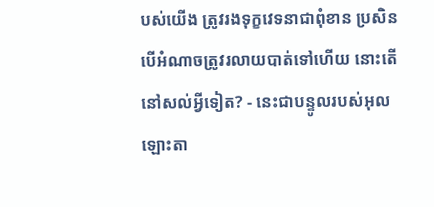បស់យើង ត្រូវរងទុក្ខវេទនាជាពុំខាន ប្រសិនបើអំណាចត្រូវរលាយបាត់ទៅហើយ នោះតើនៅសល់អ្វីទៀត? - នេះជាបន្ទូលរបស់អុលឡោះតា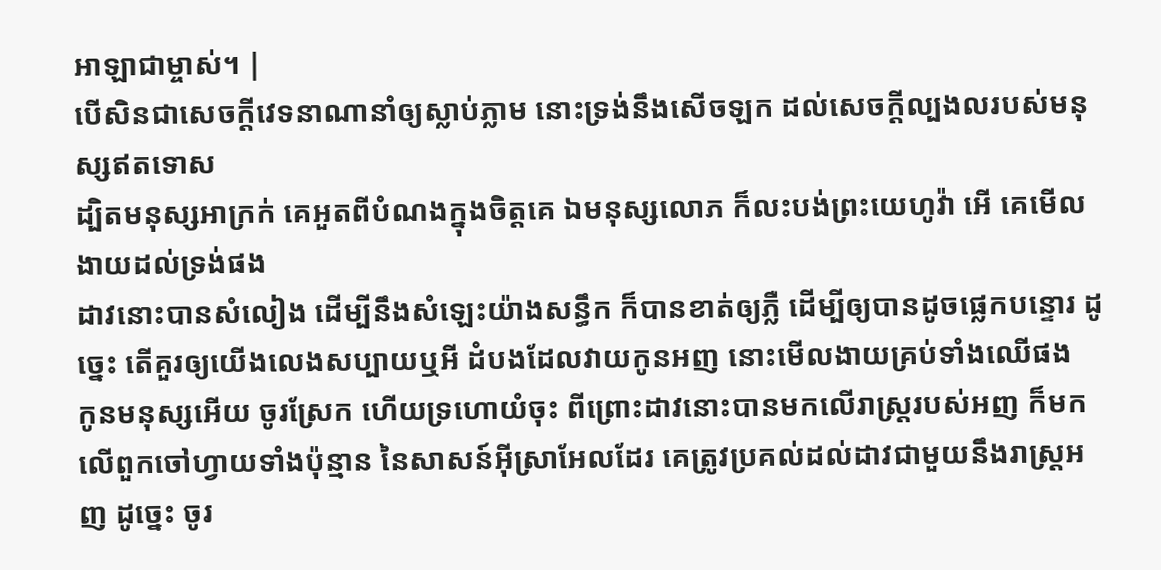អាឡាជាម្ចាស់។ |
បើសិនជាសេចក្ដីវេទនាណានាំឲ្យស្លាប់ភ្លាម នោះទ្រង់នឹងសើចឡក ដល់សេចក្ដីល្បងលរបស់មនុស្សឥតទោស
ដ្បិតមនុស្សអាក្រក់ គេអួតពីបំណងក្នុងចិត្តគេ ឯមនុស្សលោភ ក៏លះបង់ព្រះយេហូវ៉ា អើ គេមើលងាយដល់ទ្រង់ផង
ដាវនោះបានសំលៀង ដើម្បីនឹងសំឡេះយ៉ាងសន្ធឹក ក៏បានខាត់ឲ្យភ្លឺ ដើម្បីឲ្យបានដូចផ្លេកបន្ទោរ ដូច្នេះ តើគួរឲ្យយើងលេងសប្បាយឬអី ដំបងដែលវាយកូនអញ នោះមើលងាយគ្រប់ទាំងឈើផង
កូនមនុស្សអើយ ចូរស្រែក ហើយទ្រហោយំចុះ ពីព្រោះដាវនោះបានមកលើរាស្ត្ររបស់អញ ក៏មកលើពួកចៅហ្វាយទាំងប៉ុន្មាន នៃសាសន៍អ៊ីស្រាអែលដែរ គេត្រូវប្រគល់ដល់ដាវជាមួយនឹងរាស្ត្រអញ ដូច្នេះ ចូរ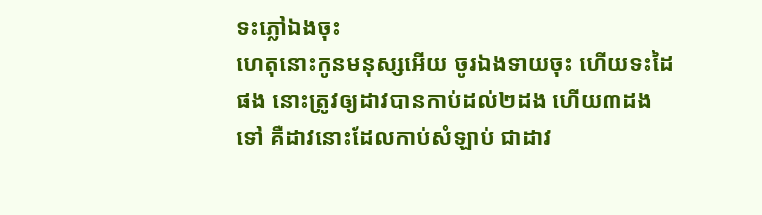ទះភ្លៅឯងចុះ
ហេតុនោះកូនមនុស្សអើយ ចូរឯងទាយចុះ ហើយទះដៃផង នោះត្រូវឲ្យដាវបានកាប់ដល់២ដង ហើយ៣ដងទៅ គឺដាវនោះដែលកាប់សំឡាប់ ជាដាវ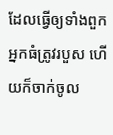ដែលធ្វើឲ្យទាំងពួកអ្នកធំត្រូវរបួស ហើយក៏ចាក់ចូល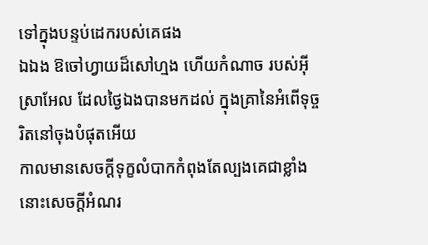ទៅក្នុងបន្ទប់ដេករបស់គេផង
ឯឯង ឱចៅហ្វាយដ៏សៅហ្មង ហើយកំណាច របស់អ៊ីស្រាអែល ដែលថ្ងៃឯងបានមកដល់ ក្នុងគ្រានៃអំពើទុច្ចរិតនៅចុងបំផុតអើយ
កាលមានសេចក្ដីទុក្ខលំបាកកំពុងតែល្បងគេជាខ្លាំង នោះសេចក្ដីអំណរ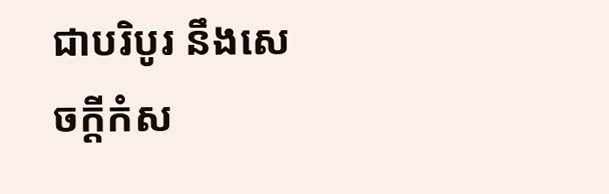ជាបរិបូរ នឹងសេចក្ដីកំស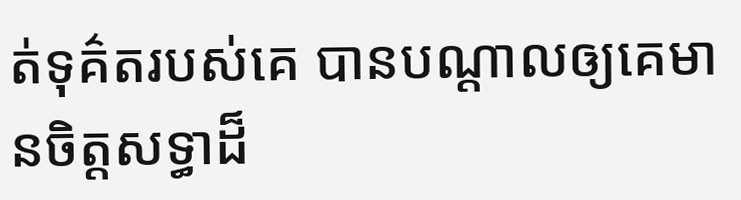ត់ទុគ៌តរបស់គេ បានបណ្តាលឲ្យគេមានចិត្តសទ្ធាដ៏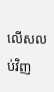លើសលប់វិញ